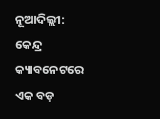ନୂଆଦିଲ୍ଲୀ: କେନ୍ଦ୍ର କ୍ୟାବନେଟରେ ଏକ ବଡ଼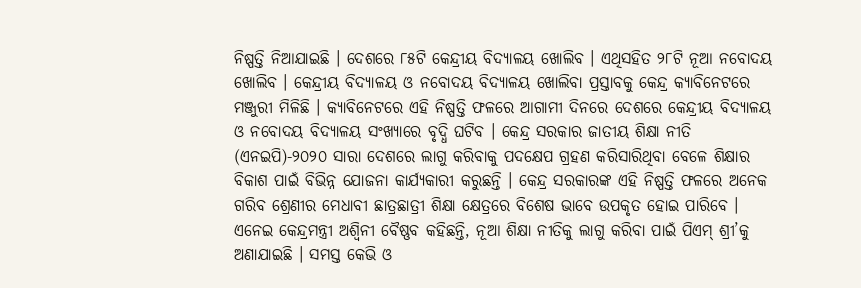ନିଷ୍ପତ୍ତି ନିଆଯାଇଛି । ଦେଶରେ ୮୫ଟି କେନ୍ଦ୍ରୀୟ ବିଦ୍ୟାଳୟ ଖୋଲିବ । ଏଥିସହିତ ୨୮ଟି ନୂଆ ନବୋଦୟ ଖୋଲିବ । କେନ୍ଦ୍ରୀୟ ବିଦ୍ୟାଳୟ ଓ ନବୋଦୟ ବିଦ୍ୟାଳୟ ଖୋଲିବା ପ୍ରସ୍ତାବକୁ କେନ୍ଦ୍ର କ୍ୟାବିନେଟରେ ମଞ୍ଜୁରୀ ମିଳିଛି । କ୍ୟାବିନେଟରେ ଏହି ନିଷ୍ପତ୍ତି ଫଳରେ ଆଗାମୀ ଦିନରେ ଦେଶରେ କେନ୍ଦ୍ରୀୟ ବିଦ୍ୟାଳୟ ଓ ନବୋଦୟ ବିଦ୍ୟାଳୟ ସଂଖ୍ୟାରେ ବୃଦ୍ଧି ଘଟିବ । କେନ୍ଦ୍ର ସରକାର ଜାତୀୟ ଶିକ୍ଷା ନୀତି (ଏନଇପି)-୨୦୨୦ ସାରା ଦେଶରେ ଲାଗୁ କରିବାକୁ ପଦକ୍ଷେପ ଗ୍ରହଣ କରିସାରିଥିବା ବେଳେ ଶିକ୍ଷାର ବିକାଶ ପାଇଁ ବିଭିନ୍ନ ଯୋଜନା କାର୍ଯ୍ୟକାରୀ କରୁଛନ୍ତି । କେନ୍ଦ୍ର ସରକାରଙ୍କ ଏହି ନିଷ୍ପତ୍ତି ଫଳରେ ଅନେକ ଗରିବ ଶ୍ରେଣୀର ମେଧାବୀ ଛାତ୍ରଛାତ୍ରୀ ଶିକ୍ଷା କ୍ଷେତ୍ରରେ ବିଶେଷ ଭାବେ ଉପକୃତ ହୋଇ ପାରିବେ ।
ଏନେଇ କେନ୍ଦ୍ରମନ୍ତ୍ରୀ ଅଶ୍ୱିନୀ ବୈଷ୍ଣବ କହିଛନ୍ତି, ନୂଆ ଶିକ୍ଷା ନୀତିକୁ ଲାଗୁ କରିବା ପାଇଁ ପିଏମ୍ ଶ୍ରୀ’କୁ ଅଣାଯାଇଛି । ସମସ୍ତ କେଭି ଓ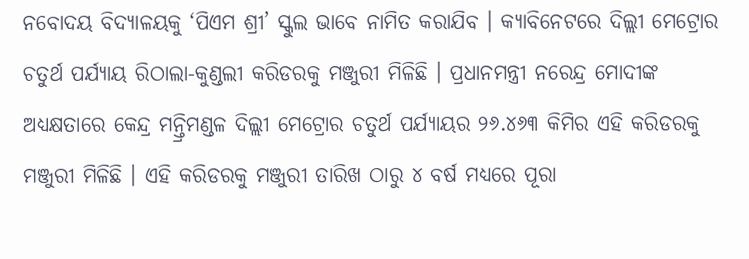ନବୋଦୟ ବିଦ୍ୟାଳୟକୁ ‘ପିଏମ ଶ୍ରୀ’ ସ୍କୁଲ ଭାବେ ନାମିତ କରାଯିବ । କ୍ୟାବିନେଟରେ ଦିଲ୍ଲୀ ମେଟ୍ରୋର ଚତୁର୍ଥ ପର୍ଯ୍ୟାୟ ରିଠାଲା-କୁଣ୍ଡଲୀ କରିଡରକୁ ମଞ୍ଜୁରୀ ମିଳିଛି । ପ୍ରଧାନମନ୍ତ୍ରୀ ନରେନ୍ଦ୍ର ମୋଦୀଙ୍କ ଅଧ୍ୟକ୍ଷତାରେ କେନ୍ଦ୍ର ମନ୍ତ୍ରିମଣ୍ଡଳ ଦିଲ୍ଲୀ ମେଟ୍ରୋର ଚତୁର୍ଥ ପର୍ଯ୍ୟାୟର ୨୬.୪୬୩ କିମିର ଏହି କରିଡରକୁ ମଞ୍ଜୁରୀ ମିଳିଛି । ଏହି କରିଡରକୁ ମଞ୍ଜୁରୀ ତାରିଖ ଠାରୁ ୪ ବର୍ଷ ମଧ୍ୟରେ ପୂରା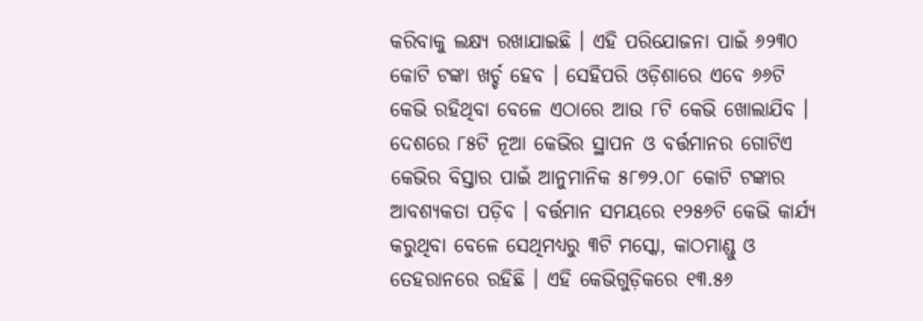କରିବାକୁ ଲକ୍ଷ୍ୟ ରଖାଯାଇଛି । ଏହି ପରିଯୋଜନା ପାଇଁ ୬୨୩୦ କୋଟି ଟଙ୍କା ଖର୍ଚ୍ଚ ହେବ । ସେହିପରି ଓଡ଼ିଶାରେ ଏବେ ୬୬ଟି କେଭି ରହିଥିବା ବେଳେ ଏଠାରେ ଆଉ ୮ଟି କେଭି ଖୋଲାଯିବ । ଦେଶରେ ୮୫ଟି ନୂଆ କେଭିର ସ୍ଥାପନ ଓ ବର୍ତ୍ତମାନର ଗୋଟିଏ କେଭିର ବିସ୍ତାର ପାଇଁ ଆନୁମାନିକ ୫୮୭୨.୦୮ କୋଟି ଟଙ୍କାର ଆବଶ୍ୟକତା ପଡ଼ିବ । ବର୍ତ୍ତମାନ ସମୟରେ ୧୨୫୬ଟି କେଭି କାର୍ଯ୍ୟ କରୁଥିବା ବେଳେ ସେଥିମଧ୍ୟରୁ ୩ଟି ମସ୍କୋ, କାଠମାଣ୍ଡୁ ଓ ତେହରାନରେ ରହିଛି । ଏହି କେଭିଗୁଡ଼ିକରେ ୧୩.୫୬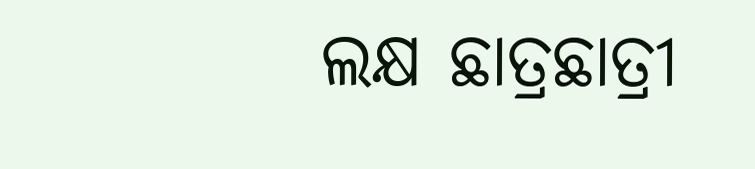ଲକ୍ଷ ଛାତ୍ରଛାତ୍ରୀ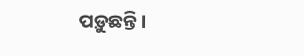ପଡ଼ୁଛନ୍ତି ।